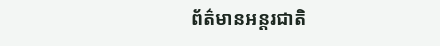ព័ត៌មានអន្តរជាតិ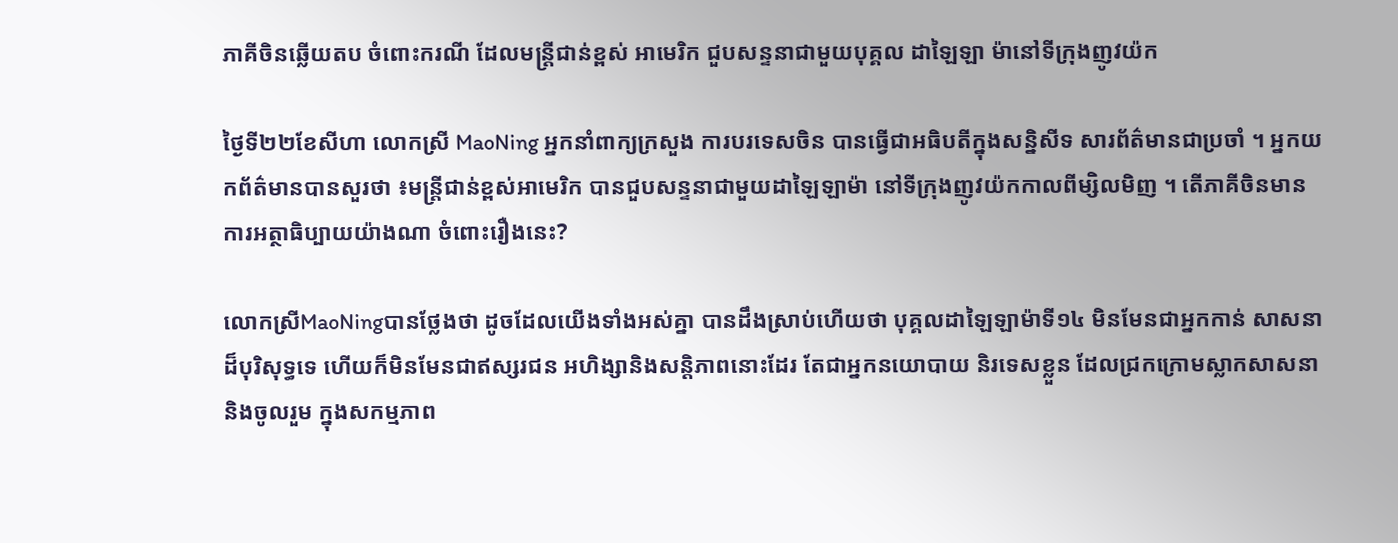ភាគីចិនឆ្លើយតប ចំពោះករណី ដែលមន្ត្រីជាន់ខ្ពស់ អាមេរិក ជួបសន្ទនាជាមួយបុគ្គល ដាឡៃឡា ម៉ានៅទីក្រុងញូវយ៉ក

ថ្ងៃទី២២ខែសីហា លោកស្រី MaoNing អ្នកនាំពាក្យក្រសួង ការបរទេសចិន បានធ្វើជាអធិបតីក្នុងសន្និសីទ សារព័ត៌មានជាប្រចាំ ។ អ្នកយកព័ត៌មានបានសួរថា ៖មន្ត្រីជាន់ខ្ពស់អាមេរិក បានជួបសន្ទនាជាមួយដាឡៃឡាម៉ា នៅទីក្រុងញូវយ៉កកាលពីម្សិលមិញ ។ តើភាគីចិនមានការអត្ថាធិប្បាយយ៉ាងណា ចំពោះរឿងនេះ?

លោកស្រីMaoNingបានថ្លែងថា ដូចដែលយើងទាំងអស់គ្នា បានដឹងស្រាប់ហើយថា បុគ្គលដាឡៃឡាម៉ាទី១៤ មិនមែនជាអ្នកកាន់ សាសនាដ៏បុរិសុទ្ធទេ ហើយក៏មិនមែនជាឥស្សរជន អហិង្សានិងសន្តិភាពនោះដែរ តែជាអ្នកនយោបាយ និរទេសខ្លួន ដែលជ្រកក្រោមស្លាកសាសនា និងចូលរួម ក្នុងសកម្មភាព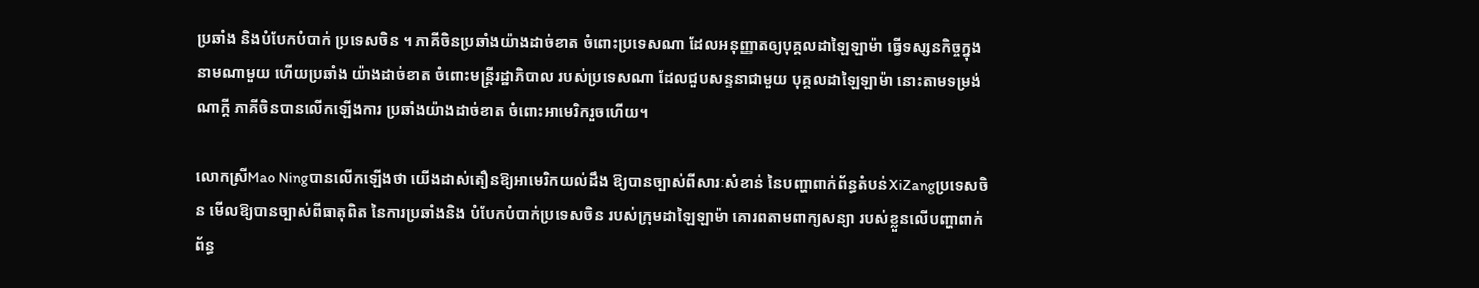ប្រឆាំង និងបំបែកបំបាក់ ប្រទេសចិន ។ ភាគីចិនប្រឆាំងយ៉ាងដាច់ខាត ចំពោះប្រទេសណា ដែលអនុញ្ញាតឲ្យបុគ្គលដាឡៃឡាម៉ា ធ្វើទស្សនកិច្ចក្នុង នាមណាមួយ ហើយប្រឆាំង យ៉ាងដាច់ខាត ចំពោះមន្ត្រីរដ្ឋាភិបាល របស់ប្រទេសណា ដែលជួបសន្ទនាជាមួយ បុគ្គលដាឡៃឡាម៉ា នោះតាមទម្រង់ណាក្តី ភាគីចិនបានលើកឡើងការ ប្រឆាំងយ៉ាងដាច់ខាត ចំពោះអាមេរិករួចហើយ។

លោកស្រីMao Ningបានលើកឡើងថា យើងដាស់តឿនឱ្យអាមេរិកយល់ដឹង ឱ្យបានច្បាស់ពីសារៈសំខាន់ នៃបញ្ហាពាក់ព័ន្ធតំបន់XiZangប្រទេសចិន មើលឱ្យបានច្បាស់ពីធាតុពិត នៃការប្រឆាំងនិង បំបែកបំបាក់ប្រទេសចិន របស់ក្រុមដាឡៃឡាម៉ា គោរពតាមពាក្យសន្យា របស់ខ្លួនលើបញ្ហាពាក់ព័ន្ធ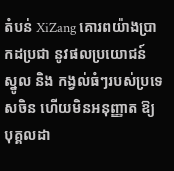តំបន់ XiZang គោរពយ៉ាងប្រាកដប្រជា នូវផលប្រយោជន៍ ស្នូល និង កង្វល់ធំៗរបស់ប្រទេសចិន ហើយមិនអនុញ្ញាត ឱ្យបុគ្គលដា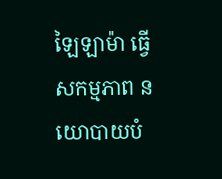ឡៃឡាម៉ា ធ្វើសកម្មភាព នយោបាយបំ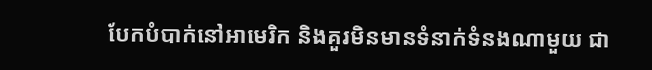បែកបំបាក់នៅអាមេរិក និងគួរមិនមានទំនាក់ទំនងណាមួយ ជា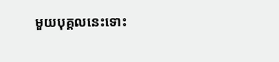មួយបុគ្គលនេះទោះ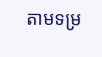តាមទម្រ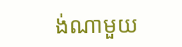ង់ណាមួយ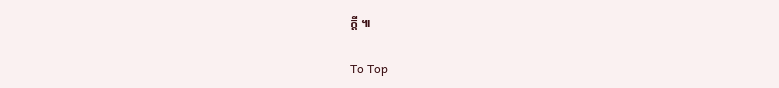ក្តី ៕

To Top